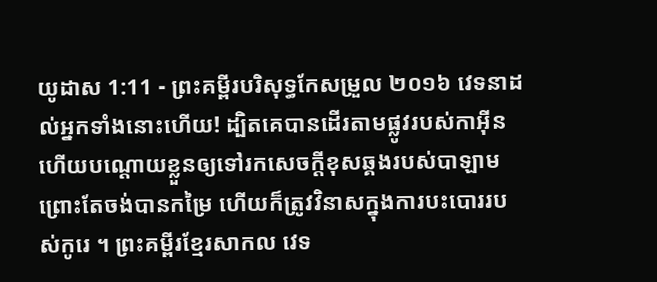យូដាស 1:11 - ព្រះគម្ពីរបរិសុទ្ធកែសម្រួល ២០១៦ វេទនាដល់អ្នកទាំងនោះហើយ! ដ្បិតគេបានដើរតាមផ្លូវរបស់កាអ៊ីន ហើយបណ្ដោយខ្លួនឲ្យទៅរកសេចក្ដីខុសឆ្គងរបស់បាឡាម ព្រោះតែចង់បានកម្រៃ ហើយក៏ត្រូវវិនាសក្នុងការបះបោររបស់កូរេ ។ ព្រះគម្ពីរខ្មែរសាកល វេទ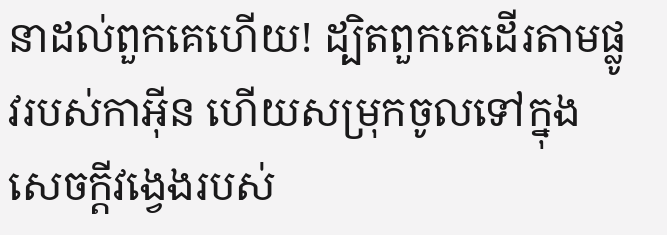នាដល់ពួកគេហើយ! ដ្បិតពួកគេដើរតាមផ្លូវរបស់កាអ៊ីន ហើយសម្រុកចូលទៅក្នុងសេចក្ដីវង្វេងរបស់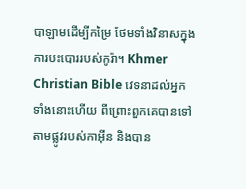បាឡាមដើម្បីកម្រៃ ថែមទាំងវិនាសក្នុងការបះបោររបស់កូរ៉ា។ Khmer Christian Bible វេទនាដល់អ្នកទាំងនោះហើយ ពីព្រោះពួកគេបានទៅតាមផ្លូវរបស់កាអ៊ីន និងបាន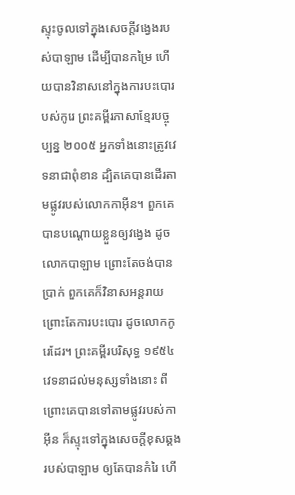ស្ទុះចូលទៅក្នុងសេចក្ដីវង្វេងរបស់បាឡាម ដើម្បីបានកម្រៃ ហើយបានវិនាសនៅក្នុងការបះបោរបស់កូរេ ព្រះគម្ពីរភាសាខ្មែរបច្ចុប្បន្ន ២០០៥ អ្នកទាំងនោះត្រូវវេទនាជាពុំខាន ដ្បិតគេបានដើរតាមផ្លូវរបស់លោកកាអ៊ីន។ ពួកគេបានបណ្ដោយខ្លួនឲ្យវង្វេង ដូចលោកបាឡាម ព្រោះតែចង់បានប្រាក់ ពួកគេក៏វិនាសអន្តរាយ ព្រោះតែការបះបោរ ដូចលោកកូរេដែរ។ ព្រះគម្ពីរបរិសុទ្ធ ១៩៥៤ វេទនាដល់មនុស្សទាំងនោះ ពីព្រោះគេបានទៅតាមផ្លូវរបស់កាអ៊ីន ក៏ស្ទុះទៅក្នុងសេចក្ដីខុសឆ្គងរបស់បាឡាម ឲ្យតែបានកំរៃ ហើ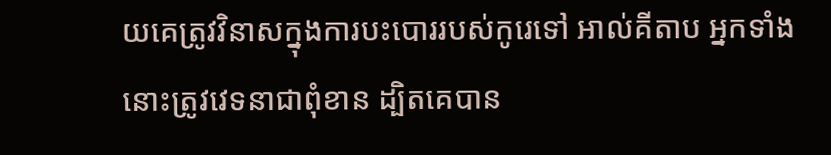យគេត្រូវវិនាសក្នុងការបះបោររបស់កូរេទៅ អាល់គីតាប អ្នកទាំងនោះត្រូវវេទនាជាពុំខាន ដ្បិតគេបាន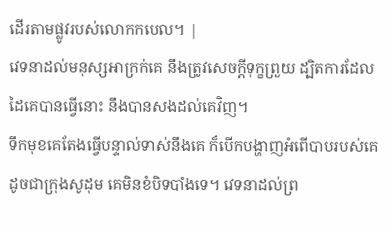ដើរតាមផ្លូវរបស់លោកកបេល។ |
វេទនាដល់មនុស្សអាក្រក់គេ នឹងត្រូវសេចក្ដីទុក្ខព្រួយ ដ្បិតការដែលដៃគេបានធ្វើនោះ នឹងបានសងដល់គេវិញ។
ទឹកមុខគេតែងធ្វើបន្ទាល់ទាស់នឹងគេ ក៏បើកបង្ហាញអំពើបាបរបស់គេ ដូចជាក្រុងសូដុម គេមិនខំបិទបាំងទេ។ វេទនាដល់ព្រ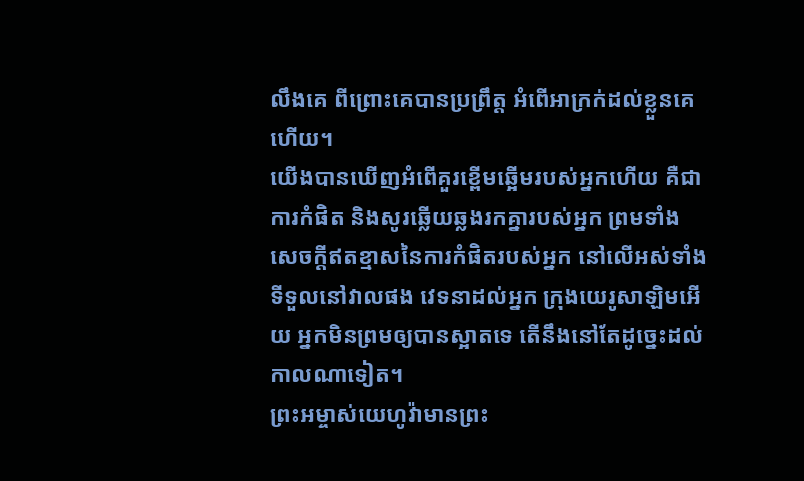លឹងគេ ពីព្រោះគេបានប្រព្រឹត្ត អំពើអាក្រក់ដល់ខ្លួនគេហើយ។
យើងបានឃើញអំពើគួរខ្ពើមឆ្អើមរបស់អ្នកហើយ គឺជាការកំផិត និងសូរឆ្លើយឆ្លងរកគ្នារបស់អ្នក ព្រមទាំងសេចក្ដីឥតខ្មាសនៃការកំផិតរបស់អ្នក នៅលើអស់ទាំងទីទួលនៅវាលផង វេទនាដល់អ្នក ក្រុងយេរូសាឡិមអើយ អ្នកមិនព្រមឲ្យបានស្អាតទេ តើនឹងនៅតែដូច្នេះដល់កាលណាទៀត។
ព្រះអម្ចាស់យេហូវ៉ាមានព្រះ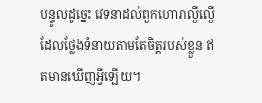បន្ទូលដូច្នេះ វេទនាដល់ពួកហោរាល្ងីល្ងើ ដែលថ្លែងទំនាយតាមតែចិត្តរបស់ខ្លួន ឥតមានឃើញអ្វីឡើយ។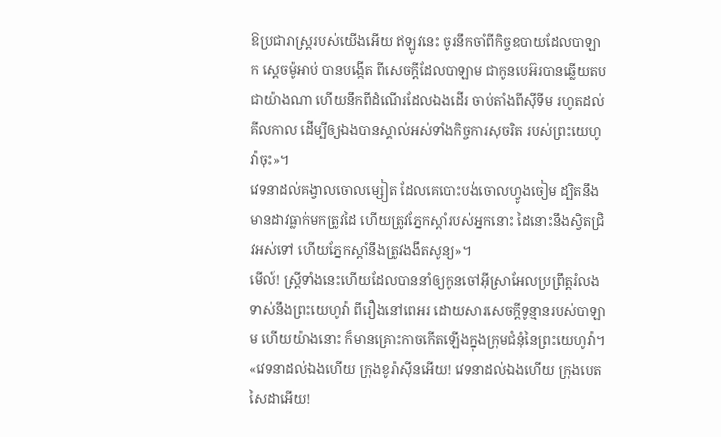ឱប្រជារាស្ត្ររបស់យើងអើយ ឥឡូវនេះ ចូរនឹកចាំពីកិច្ចឧបាយដែលបាឡាក ស្តេចម៉ូអាប់ បានបង្កើត ពីសេចក្ដីដែលបាឡាម ជាកូនបេអ៊របានឆ្លើយតបជាយ៉ាងណា ហើយនឹកពីដំណើរដែលឯងដើរ ចាប់តាំងពីស៊ីទីម រហូតដល់គីលកាល ដើម្បីឲ្យឯងបានស្គាល់អស់ទាំងកិច្ចការសុចរិត របស់ព្រះយេហូវ៉ាចុះ»។
វេទនាដល់គង្វាលចោលម្សៀត ដែលគេបោះបង់ចោលហ្វូងចៀម ដ្បិតនឹងមានដាវធ្លាក់មកត្រូវដៃ ហើយត្រូវភ្នែកស្តាំរបស់អ្នកនោះ ដៃនោះនឹងស្វិតជ្រិវអស់ទៅ ហើយភ្នែកស្តាំនឹងត្រូវងងឹតសូន្យ»។
មើល៍! ស្ត្រីទាំងនេះហើយដែលបាននាំឲ្យកូនចៅអ៊ីស្រាអែលប្រព្រឹត្តរំលង ទាស់នឹងព្រះយេហូវ៉ា ពីរឿងនៅពេអរ ដោយសារសេចក្ដីទូន្មានរបស់បាឡាម ហើយយ៉ាងនោះ ក៏មានគ្រោះកាចកើតឡើងក្នុងក្រុមជំនុំនៃព្រះយេហូវ៉ា។
«វេទនាដល់ឯងហើយ ក្រុងខូរ៉ាស៊ីនអើយ! វេទនាដល់ឯងហើយ ក្រុងបេតសៃដាអើយ!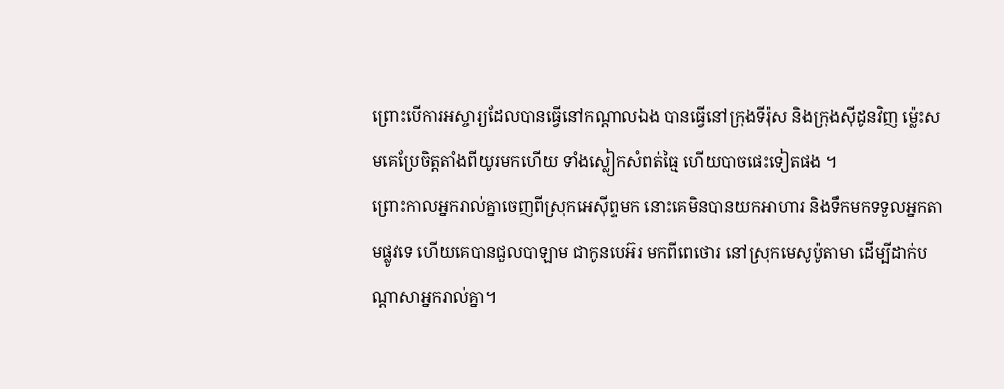ព្រោះបើការអស្ចារ្យដែលបានធ្វើនៅកណ្ដាលឯង បានធ្វើនៅក្រុងទីរ៉ុស និងក្រុងស៊ីដូនវិញ ម៉្លេះសមគេប្រែចិត្តតាំងពីយូរមកហើយ ទាំងស្លៀកសំពត់ធ្មៃ ហើយបាចផេះទៀតផង ។
ព្រោះកាលអ្នករាល់គ្នាចេញពីស្រុកអេស៊ីព្ទមក នោះគេមិនបានយកអាហារ និងទឹកមកទទួលអ្នកតាមផ្លូវទេ ហើយគេបានជួលបាឡាម ជាកូនបេអ៊រ មកពីពេថោរ នៅស្រុកមេសូប៉ូតាមា ដើម្បីដាក់បណ្ដាសាអ្នករាល់គ្នា។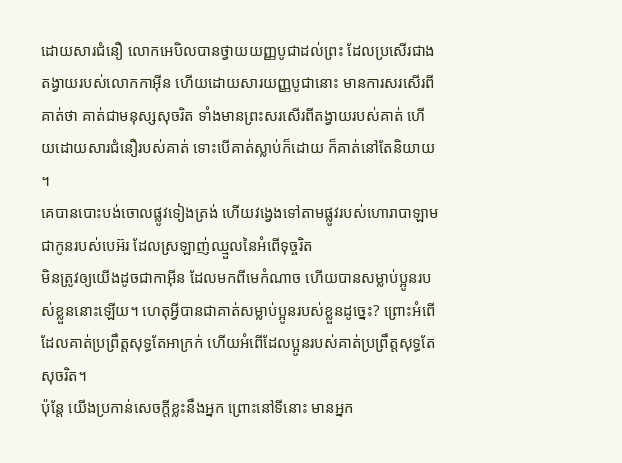ដោយសារជំនឿ លោកអេបិលបានថ្វាយយញ្ញបូជាដល់ព្រះ ដែលប្រសើរជាងតង្វាយរបស់លោកកាអ៊ីន ហើយដោយសារយញ្ញបូជានោះ មានការសរសើរពីគាត់ថា គាត់ជាមនុស្សសុចរិត ទាំងមានព្រះសរសើរពីតង្វាយរបស់គាត់ ហើយដោយសារជំនឿរបស់គាត់ ទោះបើគាត់ស្លាប់ក៏ដោយ ក៏គាត់នៅតែនិយាយ ។
គេបានបោះបង់ចោលផ្លូវទៀងត្រង់ ហើយវង្វេងទៅតាមផ្លូវរបស់ហោរាបាឡាម ជាកូនរបស់បេអ៊រ ដែលស្រឡាញ់ឈ្មួលនៃអំពើទុច្ចរិត
មិនត្រូវឲ្យយើងដូចជាកាអ៊ីន ដែលមកពីមេកំណាច ហើយបានសម្លាប់ប្អូនរបស់ខ្លួននោះឡើយ។ ហេតុអ្វីបានជាគាត់សម្លាប់ប្អូនរបស់ខ្លួនដូច្នេះ? ព្រោះអំពើដែលគាត់ប្រព្រឹត្តសុទ្ធតែអាក្រក់ ហើយអំពើដែលប្អូនរបស់គាត់ប្រព្រឹត្តសុទ្ធតែសុចរិត។
ប៉ុន្តែ យើងប្រកាន់សេចក្ដីខ្លះនឹងអ្នក ព្រោះនៅទីនោះ មានអ្នក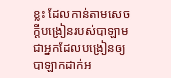ខ្លះ ដែលកាន់តាមសេចក្ដីបង្រៀនរបស់បាឡាម ជាអ្នកដែលបង្រៀនឲ្យបាឡាកដាក់អ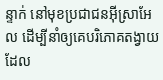ន្ទាក់ នៅមុខប្រជាជនអ៊ីស្រាអែល ដើម្បីនាំឲ្យគេបរិភោគតង្វាយ ដែល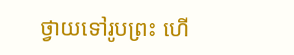ថ្វាយទៅរូបព្រះ ហើ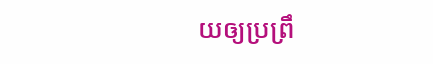យឲ្យប្រព្រឹ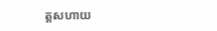ត្តសហាយ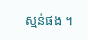ស្មន់ផង ។